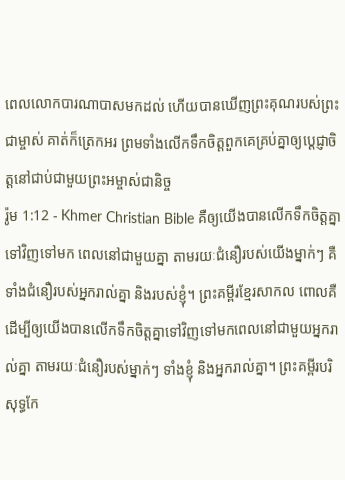ពេលលោកបារណាបាសមកដល់ ហើយបានឃើញព្រះគុណរបស់ព្រះជាម្ចាស់ គាត់ក៏ត្រេកអរ ព្រមទាំងលើកទឹកចិត្តពួកគេគ្រប់គ្នាឲ្យប្ដេជ្ញាចិត្តនៅជាប់ជាមួយព្រះអម្ចាស់ជានិច្ច
រ៉ូម 1:12 - Khmer Christian Bible គឺឲ្យយើងបានលើកទឹកចិត្តគ្នាទៅវិញទៅមក ពេលនៅជាមួយគ្នា តាមរយៈជំនឿរបស់យើងម្នាក់ៗ គឺទាំងជំនឿរបស់អ្នករាល់គ្នា និងរបស់ខ្ញុំ។ ព្រះគម្ពីរខ្មែរសាកល ពោលគឺ ដើម្បីឲ្យយើងបានលើកទឹកចិត្តគ្នាទៅវិញទៅមកពេលនៅជាមួយអ្នករាល់គ្នា តាមរយៈជំនឿរបស់ម្នាក់ៗ ទាំងខ្ញុំ និងអ្នករាល់គ្នា។ ព្រះគម្ពីរបរិសុទ្ធកែ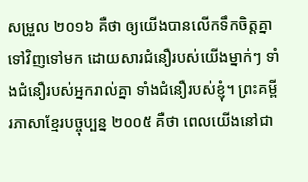សម្រួល ២០១៦ គឺថា ឲ្យយើងបានលើកទឹកចិត្តគ្នាទៅវិញទៅមក ដោយសារជំនឿរបស់យើងម្នាក់ៗ ទាំងជំនឿរបស់អ្នករាល់គ្នា ទាំងជំនឿរបស់ខ្ញុំ។ ព្រះគម្ពីរភាសាខ្មែរបច្ចុប្បន្ន ២០០៥ គឺថា ពេលយើងនៅជា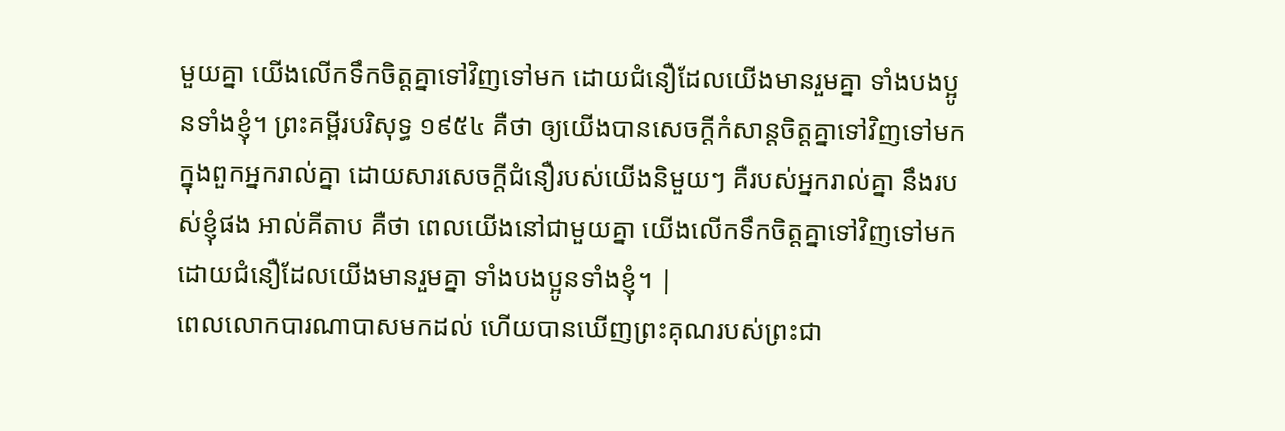មួយគ្នា យើងលើកទឹកចិត្តគ្នាទៅវិញទៅមក ដោយជំនឿដែលយើងមានរួមគ្នា ទាំងបងប្អូនទាំងខ្ញុំ។ ព្រះគម្ពីរបរិសុទ្ធ ១៩៥៤ គឺថា ឲ្យយើងបានសេចក្ដីកំសាន្តចិត្តគ្នាទៅវិញទៅមក ក្នុងពួកអ្នករាល់គ្នា ដោយសារសេចក្ដីជំនឿរបស់យើងនិមួយៗ គឺរបស់អ្នករាល់គ្នា នឹងរបស់ខ្ញុំផង អាល់គីតាប គឺថា ពេលយើងនៅជាមួយគ្នា យើងលើកទឹកចិត្ដគ្នាទៅវិញទៅមក ដោយជំនឿដែលយើងមានរួមគ្នា ទាំងបងប្អូនទាំងខ្ញុំ។ |
ពេលលោកបារណាបាសមកដល់ ហើយបានឃើញព្រះគុណរបស់ព្រះជា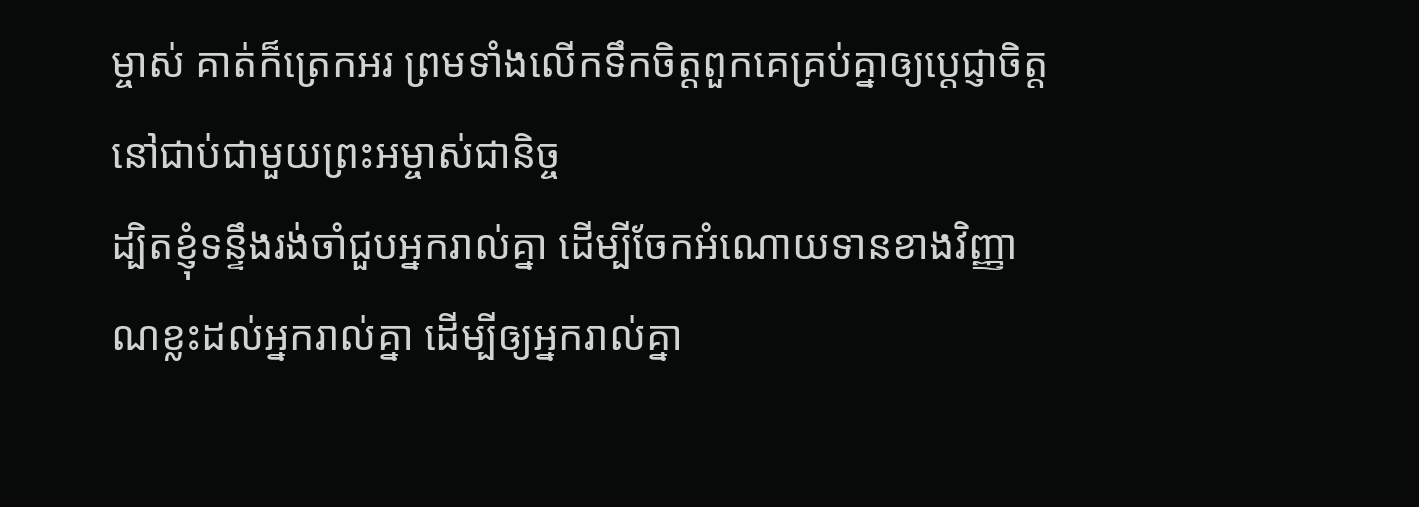ម្ចាស់ គាត់ក៏ត្រេកអរ ព្រមទាំងលើកទឹកចិត្តពួកគេគ្រប់គ្នាឲ្យប្ដេជ្ញាចិត្តនៅជាប់ជាមួយព្រះអម្ចាស់ជានិច្ច
ដ្បិតខ្ញុំទន្ទឹងរង់ចាំជួបអ្នករាល់គ្នា ដើម្បីចែកអំណោយទានខាងវិញ្ញាណខ្លះដល់អ្នករាល់គ្នា ដើម្បីឲ្យអ្នករាល់គ្នា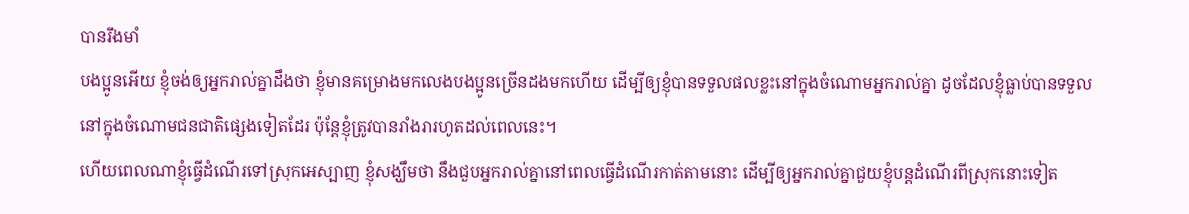បានរឹងមាំ
បងប្អូនអើយ ខ្ញុំចង់ឲ្យអ្នករាល់គ្នាដឹងថា ខ្ញុំមានគម្រោងមកលេងបងប្អូនច្រើនដងមកហើយ ដើម្បីឲ្យខ្ញុំបានទទួលផលខ្លះនៅក្នុងចំណោមអ្នករាល់គ្នា ដូចដែលខ្ញុំធ្លាប់បានទទួលនៅក្នុងចំណោមជនជាតិផ្សេងទៀតដែរ ប៉ុន្ដែខ្ញុំត្រូវបានរាំងរារហូតដល់ពេលនេះ។
ហើយពេលណាខ្ញុំធ្វើដំណើរទៅស្រុកអេស្បាញ ខ្ញុំសង្ឃឹមថា នឹងជួបអ្នករាល់គ្នានៅពេលធ្វើដំណើរកាត់តាមនោះ ដើម្បីឲ្យអ្នករាល់គ្នាជួយខ្ញុំបន្តដំណើរពីស្រុកនោះទៀត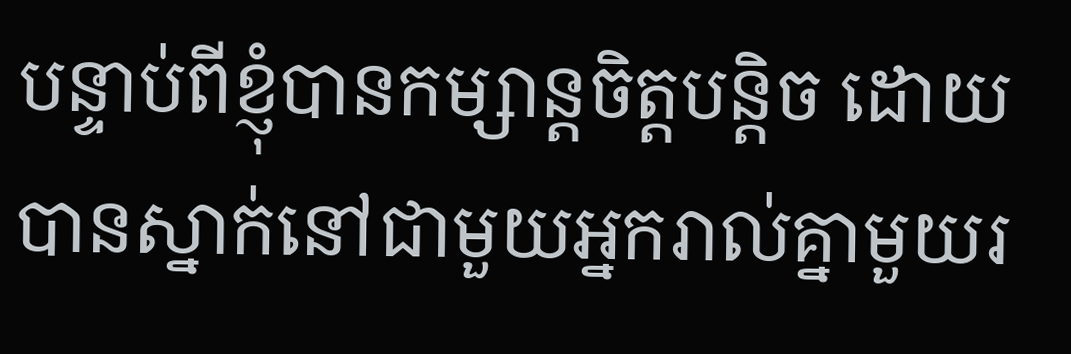បន្ទាប់ពីខ្ញុំបានកម្សាន្ដចិត្ដបន្ដិច ដោយបានស្នាក់នៅជាមួយអ្នករាល់គ្នាមួយរ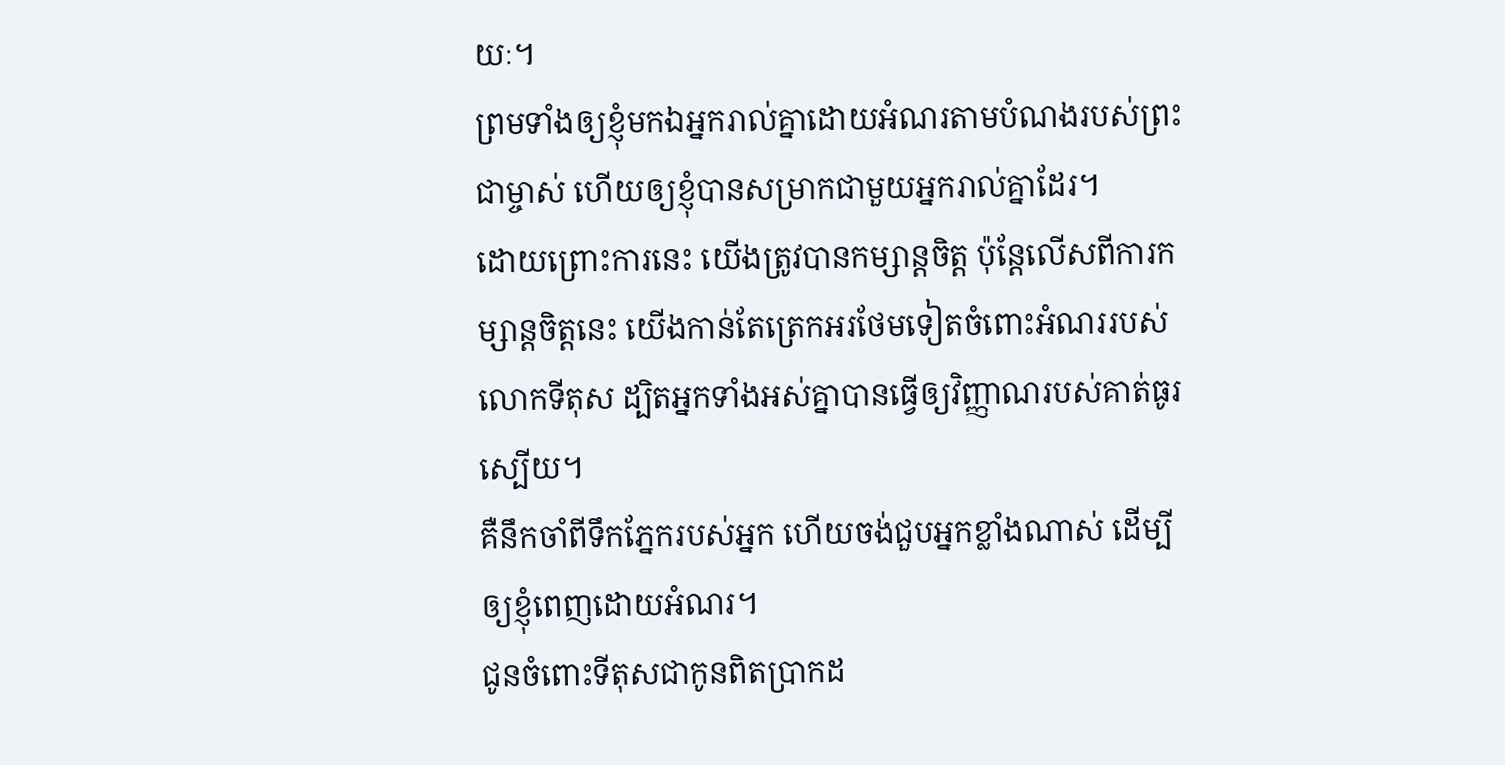យៈ។
ព្រមទាំងឲ្យខ្ញុំមកឯអ្នករាល់គ្នាដោយអំណរតាមបំណងរបស់ព្រះជាម្ចាស់ ហើយឲ្យខ្ញុំបានសម្រាកជាមួយអ្នករាល់គ្នាដែរ។
ដោយព្រោះការនេះ យើងត្រូវបានកម្សាន្ដចិត្ដ ប៉ុន្ដែលើសពីការកម្សាន្ដចិត្ដនេះ យើងកាន់តែត្រេកអរថែមទៀតចំពោះអំណររបស់លោកទីតុស ដ្បិតអ្នកទាំងអស់គ្នាបានធ្វើឲ្យវិញ្ញាណរបស់គាត់ធូរស្បើយ។
គឺនឹកចាំពីទឹកភ្នែករបស់អ្នក ហើយចង់ជួបអ្នកខ្លាំងណាស់ ដើម្បីឲ្យខ្ញុំពេញដោយអំណរ។
ជូនចំពោះទីតុសជាកូនពិតប្រាកដ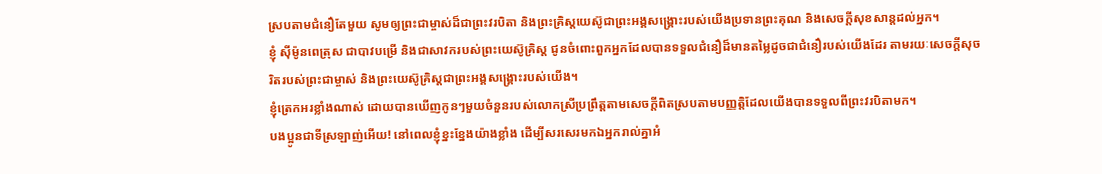ស្របតាមជំនឿតែមួយ សូមឲ្យព្រះជាម្ចាស់ដ៏ជាព្រះវរបិតា និងព្រះគ្រិស្ដយេស៊ូជាព្រះអង្គសង្គ្រោះរបស់យើងប្រទានព្រះគុណ និងសេចក្ដីសុខសាន្តដល់អ្នក។
ខ្ញុំ ស៊ីម៉ូនពេត្រុស ជាបាវបម្រើ និងជាសាវករបស់ព្រះយេស៊ូគ្រិស្ដ ជូនចំពោះពួកអ្នកដែលបានទទួលជំនឿដ៏មានតម្លៃដូចជាជំនឿរបស់យើងដែរ តាមរយៈសេចក្ដីសុចរិតរបស់ព្រះជាម្ចាស់ និងព្រះយេស៊ូគ្រិស្ដជាព្រះអង្គសង្គ្រោះរបស់យើង។
ខ្ញុំត្រេកអរខ្លាំងណាស់ ដោយបានឃើញកូនៗមួយចំនួនរបស់លោកស្រីប្រព្រឹត្ដតាមសេចក្ដីពិតស្របតាមបញ្ញត្ដិដែលយើងបានទទួលពីព្រះវរបិតាមក។
បងប្អូនជាទីស្រឡាញ់អើយ! នៅពេលខ្ញុំខ្នះខ្នែងយ៉ាងខ្លាំង ដើម្បីសរសេរមកឯអ្នករាល់គ្នាអំ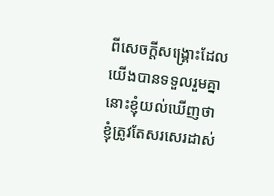ពីសេចក្ដីសង្គ្រោះដែលយើងបានទទួលរួមគ្នា នោះខ្ញុំយល់ឃើញថា ខ្ញុំត្រូវតែសរសេរដាស់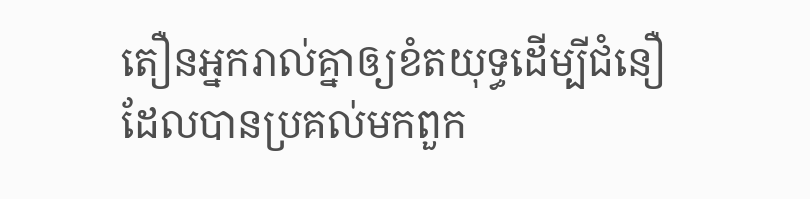តឿនអ្នករាល់គ្នាឲ្យខំតយុទ្ធដើម្បីជំនឿ ដែលបានប្រគល់មកពួក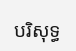បរិសុទ្ធ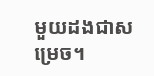មួយដងជាសម្រេច។